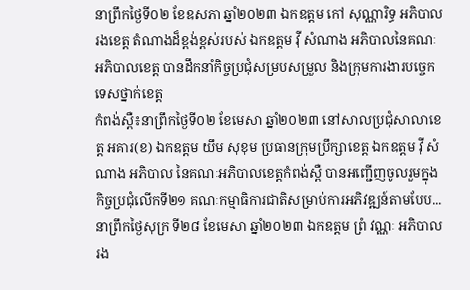នាព្រឹកថ្ងៃទី០២ ខែឧសភា ឆ្នាំ២០២៣ ឯកឧត្តម កៅ សុណ្ណារិទ្ធ អភិបាលរងខេត្ត តំណាងដ៏ខ្ពង់ខ្ពស់របស់ ឯកឧត្តម វ៉ី សំណាង អភិបាលនៃគណៈ អភិបាលខេត្ត បានដឹកនាំកិច្ចប្រជុំសម្របសម្រួល និងក្រុមការងារបច្ចេកទេសថ្នាក់ខេត្ត
កំពង់ស្ពឺ៖នាព្រឹកថ្ងៃទី០២ ខែមេសា ឆ្នាំ២០២៣ នៅសាលប្រជុំសាលាខេត្ត អគារ(ខ) ឯកឧត្តម យឹម សុខុម ប្រធានក្រុមប្រឹក្សាខេត្ត ឯកឧត្តម វ៉ី សំណាង អភិបាល នៃគណៈអភិបាលខេត្តកំពង់ស្ពឺ បានអញ្ជើញចូលរួមក្នុងកិច្ចប្រជុំលើកទី២១ គណៈកម្មាធិការជាតិសម្រាប់ការអភិវឌ្ឍន៍តាមបែប...
នាព្រឹកថ្ងៃសុក្រ ទី២៨ ខែមេសា ឆ្នាំ២០២៣ ឯកឧត្តម ព្រំ វណ្ណៈ អភិបាលរង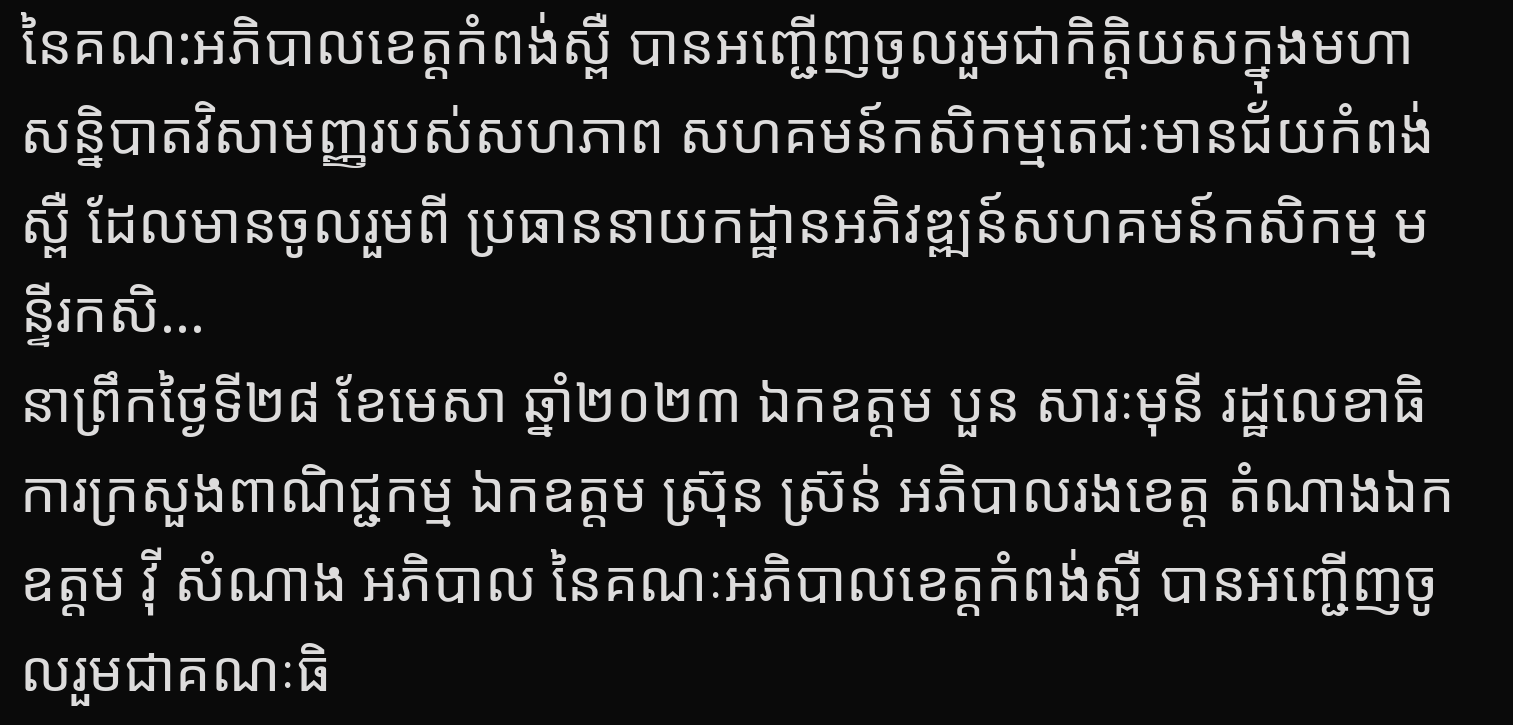នៃគណ:អភិបាលខេត្តកំពង់ស្ពឺ បានអញ្ជើញចូលរួមជាកិត្តិយសក្នុងមហាសន្និបាតវិសាមញ្ញរបស់សហភាព សហគមន៍កសិកម្មតេជៈមានជ័យកំពង់ស្ពឺ ដែលមានចូលរួមពី ប្រធាននាយកដ្ឋានអភិវឌ្ឍន៍សហគមន៍កសិកម្ម មន្ទីរកសិ...
នាព្រឹកថ្ងៃទី២៨ ខែមេសា ឆ្នាំ២០២៣ ឯកឧត្តម បួន សារៈមុនី រដ្ឋលេខាធិការក្រសួងពាណិជ្ជកម្ម ឯកឧត្តម ស្រ៊ុន ស្រ៊ន់ អភិបាលរងខេត្ត តំណាងឯកឧត្តម វ៉ី សំណាង អភិបាល នៃគណៈអភិបាលខេត្តកំពង់ស្ពឺ បានអញ្ជើញចូលរួមជាគណៈធិ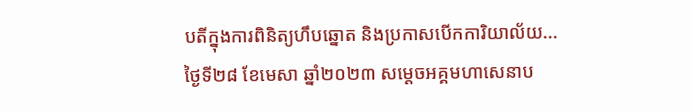បតីក្នុងការពិនិត្យហឹបឆ្នោត និងប្រកាសបើកការិយាល័យ...
ថ្ងៃទី២៨ ខែមេសា ឆ្នាំ២០២៣ សម្តេចអគ្គមហាសេនាប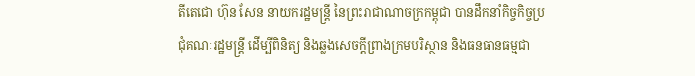តីតេជោ ហ៊ុន សែន នាយករដ្ឋមន្ត្រី នៃព្រះរាជាណាចក្រកម្ពុជា បានដឹកនាំកិច្ចកិច្ចប្រជុំគណៈរដ្ឋមន្ត្រី ដើម្បីពិនិត្យ និងឆ្លងសេចក្តីព្រាងក្រមបរិស្ថាន និងធនធានធម្មជា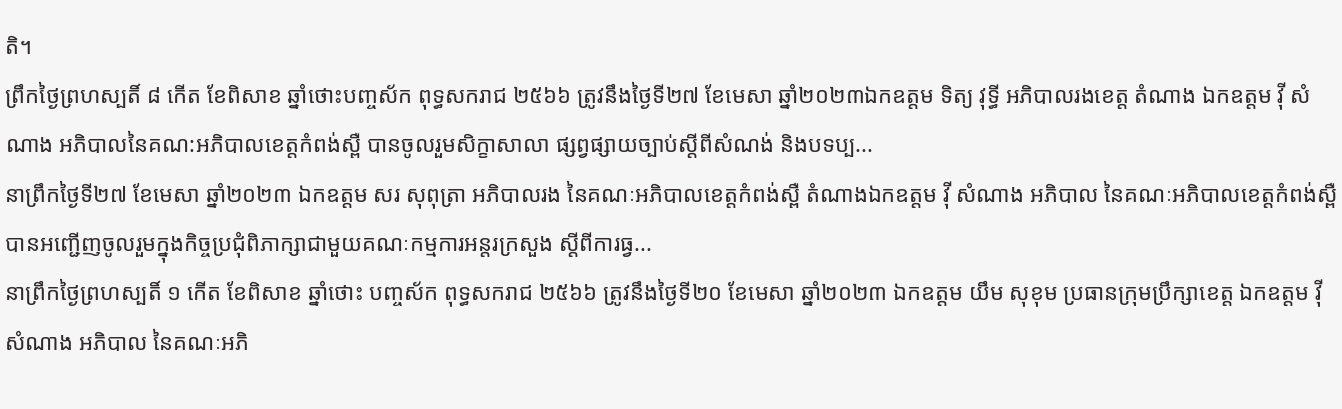តិ។
ព្រឹកថ្ងៃព្រហស្បតិ៍ ៨ កើត ខែពិសាខ ឆ្នាំថោះបញ្ចស័ក ពុទ្ធសករាជ ២៥៦៦ ត្រូវនឹងថ្ងៃទី២៧ ខែមេសា ឆ្នាំ២០២៣ឯកឧត្តម ទិត្យ វុទ្ធី អភិបាលរងខេត្ត តំណាង ឯកឧត្តម វ៉ី សំណាង អភិបាលនៃគណ:អភិបាលខេត្តកំពង់ស្ពឺ បានចូលរួមសិក្ខាសាលា ផ្សព្វផ្សាយច្បាប់ស្តីពីសំណង់ និងបទប្ប...
នាព្រឹកថ្ងៃទី២៧ ខែមេសា ឆ្នាំ២០២៣ ឯកឧត្តម សរ សុពុត្រា អភិបាលរង នៃគណៈអភិបាលខេត្តកំពង់ស្ពឺ តំណាងឯកឧត្តម វ៉ី សំណាង អភិបាល នៃគណៈអភិបាលខេត្តកំពង់ស្ពឺ បានអញ្ជើញចូលរួមក្នុងកិច្ចប្រជុំពិភាក្សាជាមួយគណៈកម្មការអន្តរក្រសួង ស្តីពីការធ្វ...
នាព្រឹកថ្ងៃព្រហស្បតិ៍ ១ កើត ខែពិសាខ ឆ្នាំថោះ បញ្ចស័ក ពុទ្ធសករាជ ២៥៦៦ ត្រូវនឹងថ្ងៃទី២០ ខែមេសា ឆ្នាំ២០២៣ ឯកឧត្តម យឹម សុខុម ប្រធានក្រុមប្រឹក្សាខេត្ត ឯកឧត្តម វ៉ី សំណាង អភិបាល នៃគណៈអភិ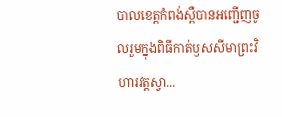បាលខេត្តកំពង់ស្ពឺបានអញ្ជើញចូលរួមក្នុងពិធីកាត់ឫសសីមាព្រះវិហារវត្តស្វា...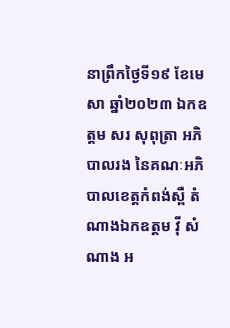នាព្រឹកថ្ងៃទី១៩ ខែមេសា ឆ្នាំ២០២៣ ឯកឧត្តម សរ សុពុត្រា អភិបាលរង នៃគណៈអភិបាលខេត្តកំពង់ស្ពឺ តំណាងឯកឧត្តម វ៉ី សំណាង អ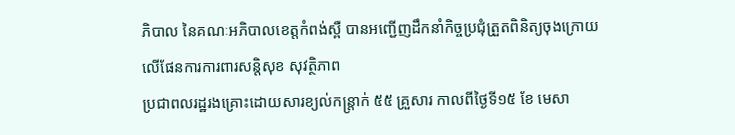ភិបាល នៃគណៈអភិបាលខេត្តកំពង់ស្ពឺ បានអញ្ជើញដឹកនាំកិច្ចប្រជុំត្រួតពិនិត្យចុងក្រោយលើផែនការការពារសន្ដិសុខ សុវត្ថិភាព
ប្រជាពលរដ្ឋរងគ្រោះដោយសារខ្យល់កន្ត្រាក់ ៥៥ គ្រួសារ កាលពីថ្ងៃទី១៥ ខែ មេសា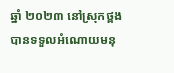ឆ្នាំ ២០២៣ នៅស្រុកថ្ពង បានទទួលអំណោយមនុ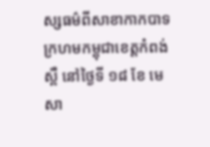ស្សធម៌ពីសាខាកាកបាទក្រហមកម្ពុជាខេត្តកំពង់ស្ពឺ នៅថ្ងៃទី ១៨ ខែ មេសា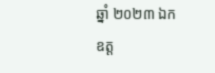ឆ្នាំ ២០២៣ ឯកឧត្ត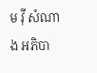ម វ៉ី សំណាង អភិបា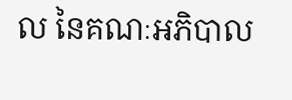ល នៃគណៈអភិបាល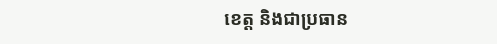ខេត្ត និងជាប្រធាន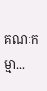គណៈកម្មា...